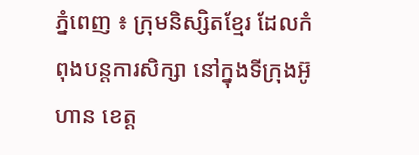ភ្នំពេញ ៖ ក្រុមនិស្សិតខ្មែរ ដែលកំពុងបន្តការសិក្សា នៅក្នុងទីក្រុងអ៊ូហាន ខេត្ត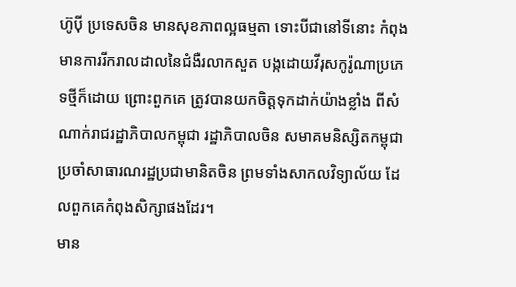ហ៊ូប៉ី ប្រទេសចិន មានសុខភាពល្អធម្មតា ទោះបីជានៅទីនោះ កំពុងមានការរីករាលដាលនៃជំងឺរលាកសួត បង្កដោយវីរុសកូរ៉ូណាប្រភេទថ្មីក៏ដោយ ព្រោះពួកគេ ត្រូវបានយកចិត្តទុកដាក់យ៉ាងខ្លាំង ពីសំណាក់រាជរដ្ឋាភិបាលកម្ពុជា រដ្ឋាភិបាលចិន សមាគមនិស្សិតកម្ពុជា ប្រចាំសាធារណរដ្ឋប្រជាមានិតចិន ព្រមទាំងសាកលវិទ្យាល័យ ដែលពួកគេកំពុងសិក្សាផងដែរ។
មាន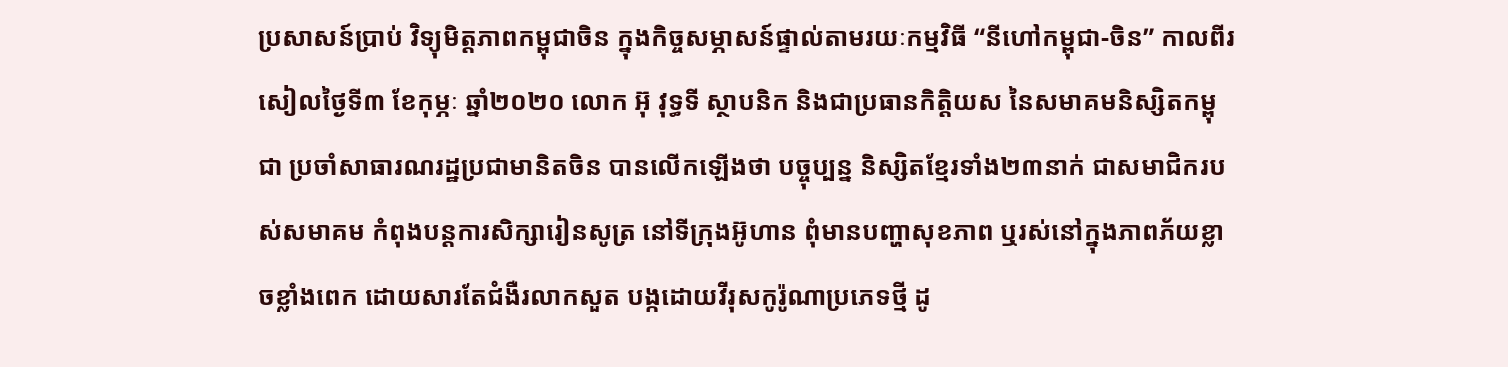ប្រសាសន៍ប្រាប់ វិទ្យុមិត្តភាពកម្ពុជាចិន ក្នុងកិច្ចសម្ភាសន៍ផ្ទាល់តាមរយៈកម្មវិធី “នីហៅកម្ពុជា-ចិន” កាលពីរសៀលថ្ងៃទី៣ ខែកុម្ភៈ ឆ្នាំ២០២០ លោក អ៊ុ វុទ្ធទី ស្ថាបនិក និងជាប្រធានកិត្តិយស នៃសមាគមនិស្សិតកម្ពុជា ប្រចាំសាធារណរដ្ឋប្រជាមានិតចិន បានលើកឡើងថា បច្ចុប្បន្ន និស្សិតខ្មែរទាំង២៣នាក់ ជាសមាជិករបស់សមាគម កំពុងបន្តការសិក្សារៀនសូត្រ នៅទីក្រុងអ៊ូហាន ពុំមានបញ្ហាសុខភាព ឬរស់នៅក្នុងភាពភ័យខ្លាចខ្លាំងពេក ដោយសារតែជំងឺរលាកសួត បង្កដោយវីរុសកូរ៉ូណាប្រភេទថ្មី ដូ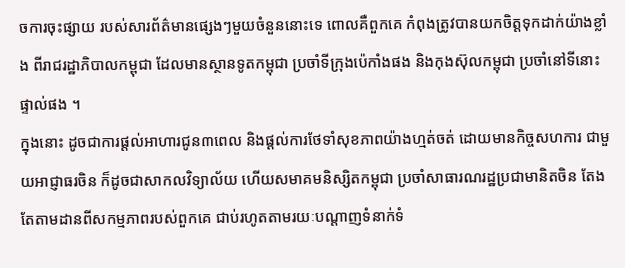ចការចុះផ្សាយ របស់សារព័ត៌មានផ្សេងៗមួយចំនួននោះទេ ពោលគឺពួកគេ កំពុងត្រូវបានយកចិត្តទុកដាក់យ៉ាងខ្លាំង ពីរាជរដ្ឋាភិបាលកម្ពុជា ដែលមានស្ថានទូតកម្ពុជា ប្រចាំទីក្រុងប៉េកាំងផង និងកុងស៊ុលកម្ពុជា ប្រចាំនៅទីនោះផ្ទាល់ផង ។
ក្នុងនោះ ដូចជាការផ្តល់អាហារជូន៣ពេល និងផ្តល់ការថែទាំសុខភាពយ៉ាងហ្មត់ចត់ ដោយមានកិច្ចសហការ ជាមួយអាជ្ញាធរចិន ក៏ដូចជាសាកលវិទ្យាល័យ ហើយសមាគមនិស្សិតកម្ពុជា ប្រចាំសាធារណរដ្ឋប្រជាមានិតចិន តែងតែតាមដានពីសកម្មភាពរបស់ពួកគេ ជាប់រហូតតាមរយៈបណ្តាញទំនាក់ទំ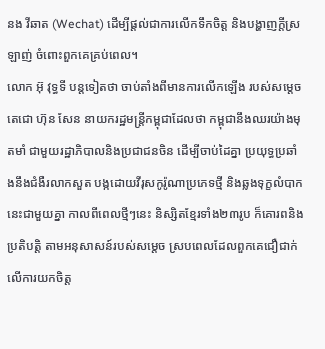នង វីឆាត (Wechat) ដើម្បីផ្តល់ជាការលើកទឹកចិត្ត និងបង្ហាញក្តីស្រឡាញ់ ចំពោះពួកគេគ្រប់ពេល។
លោក អ៊ុ វុទ្ធទី បន្តទៀតថា ចាប់តាំងពីមានការលើកឡើង របស់សម្តេចតេជោ ហ៊ុន សែន នាយករដ្ឋមន្ត្រីកម្ពុជាដែលថា កម្ពុជានឹងឈរយ៉ាងមុតមាំ ជាមួយរដ្ឋាភិបាលនិងប្រជាជនចិន ដើម្បីចាប់ដៃគ្នា ប្រយុទ្ធប្រឆាំងនឹងជំងឺរលាកសួត បង្កដោយវីរុសកូរ៉ូណាប្រភេទថ្មី និងឆ្លងទុក្ខលំបាកនេះជាមួយគ្នា កាលពីពេលថ្មីៗនេះ និស្សិតខ្មែរទាំង២៣រូប ក៏គោរពនិងប្រតិបត្តិ តាមអនុសាសន៍របស់សម្តេច ស្របពេលដែលពួកគេជឿជាក់ លើការយកចិត្ត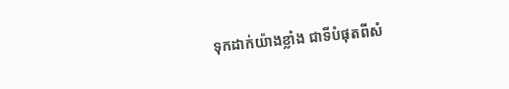ទុកដាក់យ៉ាងខ្លាំង ជាទីបំផុតពីសំ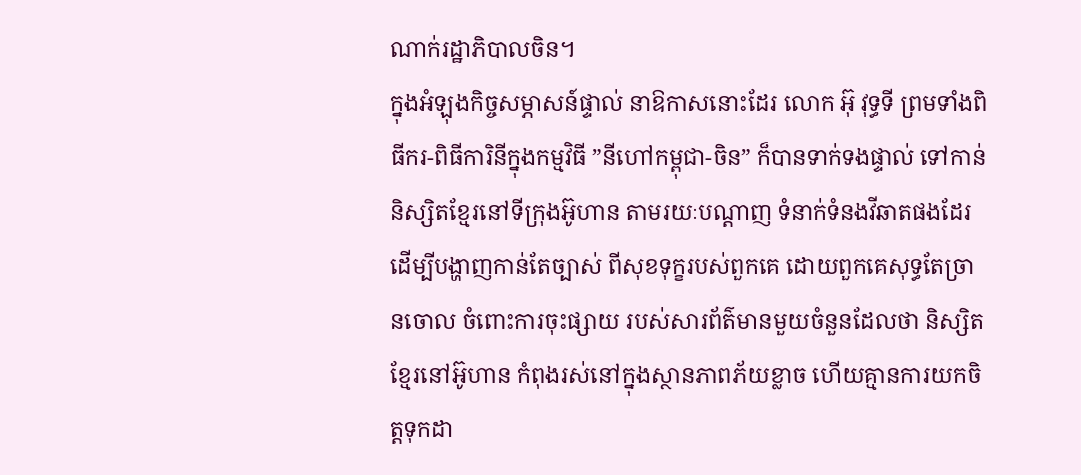ណាក់រដ្ឋាភិបាលចិន។
ក្នុងអំឡុងកិច្ចសម្ភាសន៍ផ្ទាល់ នាឱកាសនោះដែរ លោក អ៊ុ វុទ្ធទី ព្រមទាំងពិធីករ-ពិធីការិនីក្នុងកម្មវិធី ”នីហៅកម្ពុជា-ចិន” ក៏បានទាក់ទងផ្ទាល់ ទៅកាន់និស្សិតខ្មែរនៅទីក្រុងអ៊ូហាន តាមរយៈបណ្តាញ ទំនាក់ទំនងវីឆាតផងដែរ ដើម្បីបង្ហាញកាន់តែច្បាស់ ពីសុខទុក្ខរបស់ពួកគេ ដោយពួកគេសុទ្ធតែច្រានចោល ចំពោះការចុះផ្សាយ របស់សារព័ត៌មានមួយចំនួនដែលថា និស្សិតខ្មែរនៅអ៊ូហាន កំពុងរស់នៅក្នុងស្ថានភាពភ័យខ្លាច ហើយគ្មានការយកចិត្តទុកដា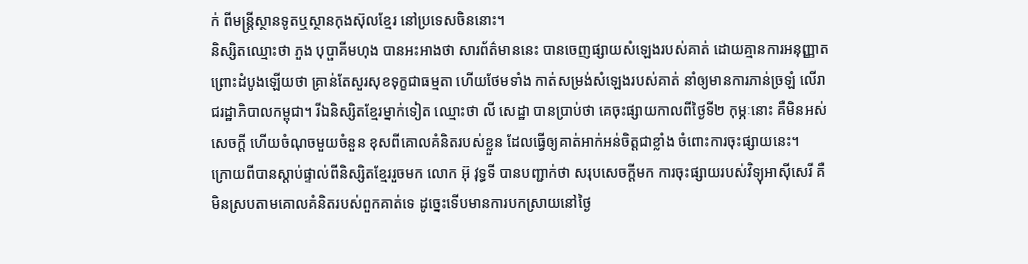ក់ ពីមន្ត្រីស្ថានទូតឬស្ថានកុងស៊ុលខ្មែរ នៅប្រទេសចិននោះ។
និស្សិតឈ្មោះថា ភួង បុប្ផាគីមហុង បានអះអាងថា សារព័ត៌មាននេះ បានចេញផ្សាយសំឡេងរបស់គាត់ ដោយគ្មានការអនុញ្ញាត ព្រោះដំបូងឡើយថា គ្រាន់តែសួរសុខទុក្ខជាធម្មតា ហើយថែមទាំង កាត់សម្រង់សំឡេងរបស់គាត់ នាំឲ្យមានការភាន់ច្រឡំ លើរាជរដ្ឋាភិបាលកម្ពុជា។ រីឯនិស្សិតខ្មែរម្នាក់ទៀត ឈ្មោះថា លី សេដ្ឋា បានប្រាប់ថា គេចុះផ្សាយកាលពីថ្ងៃទី២ កុម្ភៈនោះ គឺមិនអស់សេចក្តី ហើយចំណុចមួយចំនួន ខុសពីគោលគំនិតរបស់ខ្លួន ដែលធ្វើឲ្យគាត់អាក់អន់ចិត្តជាខ្លាំង ចំពោះការចុះផ្សាយនេះ។
ក្រោយពីបានស្តាប់ផ្ទាល់ពីនិស្សិតខ្មែររួចមក លោក អ៊ុ វុទ្ធទី បានបញ្ជាក់ថា សរុបសេចក្តីមក ការចុះផ្សាយរបស់វិទ្យុអាស៊ីសេរី គឺមិនស្របតាមគោលគំនិតរបស់ពួកគាត់ទេ ដូច្នេះទើបមានការបកស្រាយនៅថ្ងៃ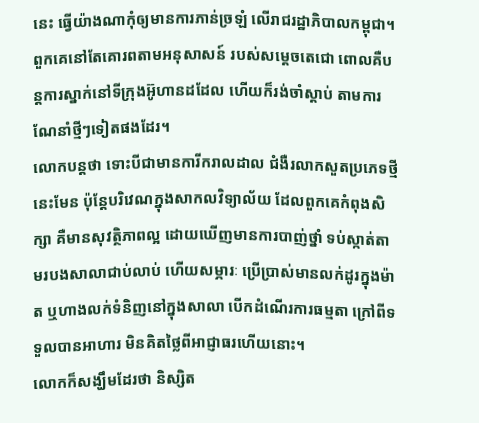នេះ ធ្វើយ៉ាងណាកុំឲ្យមានការភាន់ច្រឡំ លើរាជរដ្ឋាភិបាលកម្ពុជា។ ពួកគេនៅតែគោរពតាមអនុសាសន៍ របស់សម្តេចតេជោ ពោលគឺបន្តការស្នាក់នៅទីក្រុងអ៊ូហានដដែល ហើយក៏រង់ចាំស្តាប់ តាមការណែនាំថ្មីៗទៀតផងដែរ។
លោកបន្តថា ទោះបីជាមានការីករាលដាល ជំងឺរលាកសួតប្រភេទថ្មីនេះមែន ប៉ុន្តែបរិវេណក្នុងសាកលវិទ្យាល័យ ដែលពួកគេកំពុងសិក្សា គឺមានសុវត្ថិភាពល្អ ដោយឃើញមានការបាញ់ថ្នាំ ទប់ស្កាត់តាមរបងសាលាជាប់លាប់ ហើយសម្ភារៈ ប្រើប្រាស់មានលក់ដូរក្នុងម៉ាត ឬហាងលក់ទំនិញនៅក្នុងសាលា បើកដំណើរការធម្មតា ក្រៅពីទទួលបានអាហារ មិនគិតថ្លៃពីអាជ្ញាធរហើយនោះ។
លោកក៏សង្ឃឹមដែរថា និស្សិត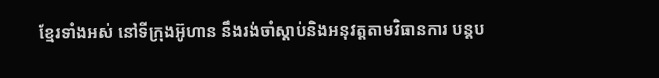ខ្មែរទាំងអស់ នៅទីក្រុងអ៊ូហាន នឹងរង់ចាំស្តាប់និងអនុវត្តតាមវិធានការ បន្តប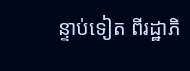ន្ទាប់ទៀត ពីរដ្ឋាភិ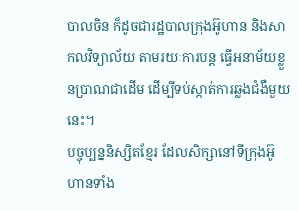បាលចិន ក៏ដូចជារដ្ឋបាលក្រុងអ៊ូហាន និងសាកលវិទ្យាល័យ តាមរយៈការបន្ត ធ្វើអនាម័យខ្លួនប្រាណជាដើម ដើម្បីទប់ស្កាត់ការឆ្លងជំងឺមួយនេះ។
បច្ចុប្បន្ននិស្សិតខ្មែរ ដែលសិក្សានៅទីក្រុងអ៊ូហានទាំង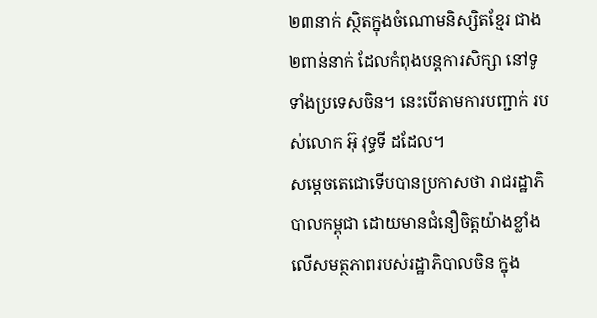២៣នាក់ ស្ថិតក្នុងចំណោមនិស្សិតខ្មែរ ជាង២ពាន់នាក់ ដែលកំពុងបន្តការសិក្សា នៅទូទាំងប្រទេសចិន។ នេះបើតាមការបញ្ជាក់ របស់លោក អ៊ុ វុទ្ធទី ដដែល។
សម្តេចតេជោទើបបានប្រកាសថា រាជរដ្ឋាភិបាលកម្ពុជា ដោយមានជំនឿចិត្តយ៉ាងខ្លាំង លើសមត្ថភាពរបស់រដ្ឋាភិបាលចិន ក្នុង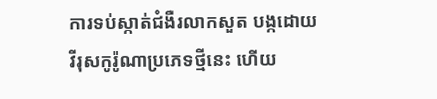ការទប់ស្កាត់ជំងឺរលាកសួត បង្កដោយវីរុសកូរ៉ូណាប្រភេទថ្មីនេះ ហើយ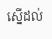ស្នើដល់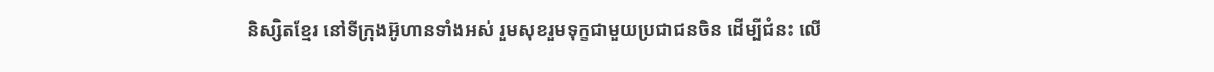និស្សិតខ្មែរ នៅទីក្រុងអ៊ូហានទាំងអស់ រួមសុខរួមទុក្ខជាមួយប្រជាជនចិន ដើម្បីជំនះ លើ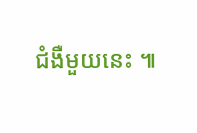ជំងឺមួយនេះ ៕